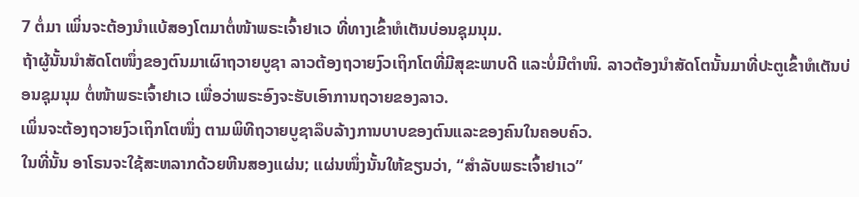7 ຕໍ່ມາ ເພິ່ນຈະຕ້ອງນຳແບ້ສອງໂຕມາຕໍ່ໜ້າພຣະເຈົ້າຢາເວ ທີ່ທາງເຂົ້າຫໍເຕັນບ່ອນຊຸມນຸມ.
ຖ້າຜູ້ນັ້ນນຳສັດໂຕໜຶ່ງຂອງຕົນມາເຜົາຖວາຍບູຊາ ລາວຕ້ອງຖວາຍງົວເຖິກໂຕທີ່ມີສຸຂະພາບດີ ແລະບໍ່ມີຕຳໜິ. ລາວຕ້ອງນຳສັດໂຕນັ້ນມາທີ່ປະຕູເຂົ້າຫໍເຕັນບ່ອນຊຸມນຸມ ຕໍ່ໜ້າພຣະເຈົ້າຢາເວ ເພື່ອວ່າພຣະອົງຈະຮັບເອົາການຖວາຍຂອງລາວ.
ເພິ່ນຈະຕ້ອງຖວາຍງົວເຖິກໂຕໜຶ່ງ ຕາມພິທີຖວາຍບູຊາລຶບລ້າງການບາບຂອງຕົນແລະຂອງຄົນໃນຄອບຄົວ.
ໃນທີ່ນັ້ນ ອາໂຣນຈະໃຊ້ສະຫລາກດ້ວຍຫີນສອງແຜ່ນ; ແຜ່ນໜຶ່ງນັ້ນໃຫ້ຂຽນວ່າ, “ສຳລັບພຣະເຈົ້າຢາເວ”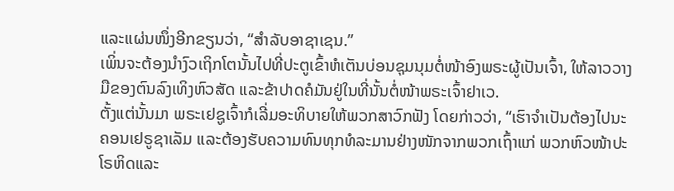ແລະແຜ່ນໜຶ່ງອີກຂຽນວ່າ, “ສຳລັບອາຊາເຊນ.”
ເພິ່ນຈະຕ້ອງນຳງົວເຖິກໂຕນັ້ນໄປທີ່ປະຕູເຂົ້າຫໍເຕັນບ່ອນຊຸມນຸມຕໍ່ໜ້າອົງພຣະຜູ້ເປັນເຈົ້າ, ໃຫ້ລາວວາງມືຂອງຕົນລົງເທິງຫົວສັດ ແລະຂ້າປາດຄໍມັນຢູ່ໃນທີ່ນັ້ນຕໍ່ໜ້າພຣະເຈົ້າຢາເວ.
ຕັ້ງແຕ່ນັ້ນມາ ພຣະເຢຊູເຈົ້າກໍເລີ່ມອະທິບາຍໃຫ້ພວກສາວົກຟັງ ໂດຍກ່າວວ່າ, “ເຮົາຈຳເປັນຕ້ອງໄປນະຄອນເຢຣູຊາເລັມ ແລະຕ້ອງຮັບຄວາມທົນທຸກທໍລະມານຢ່າງໜັກຈາກພວກເຖົ້າແກ່ ພວກຫົວໜ້າປະໂຣຫິດແລະ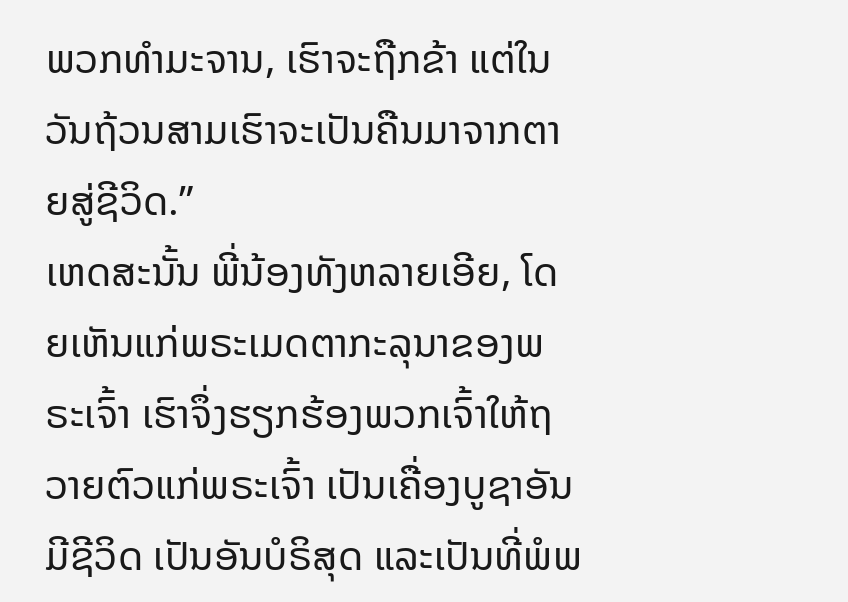ພວກທຳມະຈານ, ເຮົາຈະຖືກຂ້າ ແຕ່ໃນວັນຖ້ວນສາມເຮົາຈະເປັນຄືນມາຈາກຕາຍສູ່ຊີວິດ.”
ເຫດສະນັ້ນ ພີ່ນ້ອງທັງຫລາຍເອີຍ, ໂດຍເຫັນແກ່ພຣະເມດຕາກະລຸນາຂອງພຣະເຈົ້າ ເຮົາຈຶ່ງຮຽກຮ້ອງພວກເຈົ້າໃຫ້ຖວາຍຕົວແກ່ພຣະເຈົ້າ ເປັນເຄື່ອງບູຊາອັນມີຊີວິດ ເປັນອັນບໍຣິສຸດ ແລະເປັນທີ່ພໍພ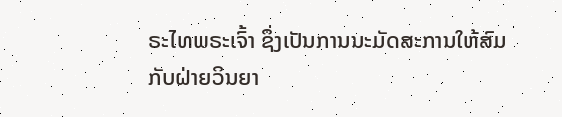ຣະໄທພຣະເຈົ້າ ຊຶ່ງເປັນການນະມັດສະການໃຫ້ສົມກັບຝ່າຍວິນຍາ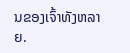ນຂອງເຈົ້າທັງຫລາຍ.